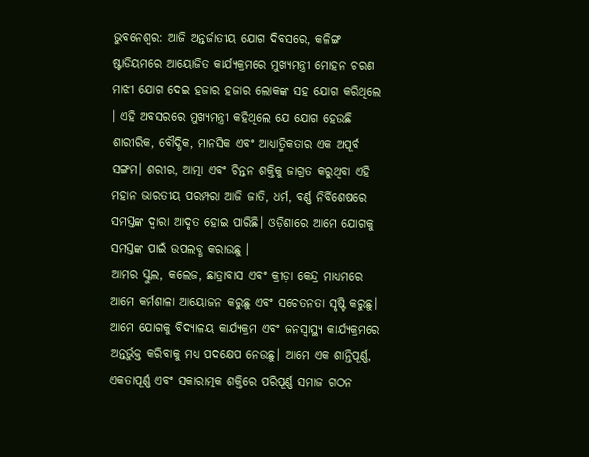ଭୁବନେଶ୍ୱର: ଆଜି ଅନ୍ତର୍ଜାତୀୟ ଯୋଗ ଦିବସରେ, କଳିଙ୍ଗ ଷ୍ଟାଡିୟମରେ ଆୟୋଜିତ କାର୍ଯ୍ୟକ୍ରମରେ ମୁଖ୍ୟମନ୍ତ୍ରୀ ମୋହନ ଚରଣ ମାଝୀ ଯୋଗ ଦେଇ ହଜାର ହଜାର ଲୋକଙ୍କ ସହ ଯୋଗ କରିଥିଲେ । ଏହି ଅବସରରେ ମୁଖ୍ୟମନ୍ତ୍ରୀ କହିଥିଲେ ଯେ ଯୋଗ ହେଉଛି ଶାରୀରିକ, ବୌଦ୍ଧିକ, ମାନସିକ ଏବଂ ଆଧ୍ୟାତ୍ମିକତାର ଏକ ଅପୂର୍ବ ସଙ୍ଗମ। ଶରୀର, ଆତ୍ମା ଏବଂ ଚିନ୍ତନ ଶକ୍ତିକୁ ଜାଗ୍ରତ କରୁଥିବା ଏହି ମହାନ ଭାରତୀୟ ପରମ୍ପରା ଆଜି ଜାତି, ଧର୍ମ, ବର୍ଣ୍ଣ ନିର୍ବିଶେଷରେ ସମସ୍ତଙ୍କ ଦ୍ଵାରା ଆଦୃତ ହୋଇ ପାରିଛି। ଓଡ଼ିଶାରେ ଆମେ ଯୋଗକୁ ସମସ୍ତଙ୍କ ପାଇଁ ଉପଲବ୍ଧ କରାଉଛୁ ।
ଆମର ସ୍କୁଲ, କଲେଜ, ଛାତ୍ରାବାସ ଏବଂ କ୍ରୀଡ଼ା କେନ୍ଦ୍ର ମାଧ୍ୟମରେ ଆମେ କର୍ମଶାଳା ଆୟୋଜନ କରୁଛୁ ଏବଂ ସଚେତନତା ସୃଷ୍ଟି କରୁଛୁ। ଆମେ ଯୋଗକୁ ବିଦ୍ୟାଳୟ କାର୍ଯ୍ୟକ୍ରମ ଏବଂ ଜନସ୍ୱାସ୍ଥ୍ୟ କାର୍ଯ୍ୟକ୍ରମରେ ଅନ୍ତର୍ଭୁକ୍ତ କରିବାକୁ ମଧ୍ୟ ପଦକ୍ଷେପ ନେଉଛୁ। ଆମେ ଏକ ଶାନ୍ତିପୂର୍ଣ୍ଣ, ଏକତାପୂର୍ଣ୍ଣ ଏବଂ ସକାରାତ୍ମକ ଶକ୍ତିରେ ପରିପୂର୍ଣ୍ଣ ସମାଜ ଗଠନ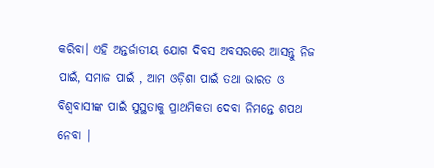କରିବା। ଏହି ଅନ୍ତର୍ଜାତୀୟ ଯୋଗ ଦିବସ ଅବସରରେ ଆସନ୍ତୁ ନିଜ ପାଇଁ, ସମାଜ ପାଇଁ , ଆମ ଓଡ଼ିଶା ପାଇଁ ତଥା ଭାରତ ଓ ବିଶ୍ଵବାସୀଙ୍କ ପାଇଁ ସୁସ୍ଥତାକୁ ପ୍ରାଥମିକତା ଦେବା ନିମନ୍ତେ ଶପଥ ନେବା |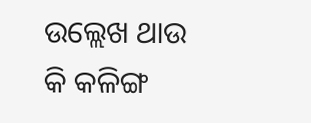ଉଲ୍ଲେଖ ଥାଉ କି କଳିଙ୍ଗ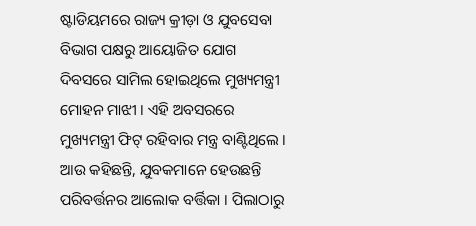ଷ୍ଟାଡିୟମରେ ରାଜ୍ୟ କ୍ରୀଡ଼ା ଓ ଯୁବସେବା ବିଭାଗ ପକ୍ଷରୁ ଆୟୋଜିତ ଯୋଗ ଦିବସରେ ସାମିଲ ହୋଇଥିଲେ ମୁଖ୍ୟମନ୍ତ୍ରୀ ମୋହନ ମାଝୀ । ଏହି ଅବସରରେ ମୁଖ୍ୟମନ୍ତ୍ରୀ ଫିଟ୍ ରହିବାର ମନ୍ତ୍ର ବାଣ୍ଟିଥିଲେ । ଆଉ କହିଛନ୍ତି, ଯୁବକମାନେ ହେଉଛନ୍ତି ପରିବର୍ତ୍ତନର ଆଲୋକ ବର୍ତ୍ତିକା । ପିଲାଠାରୁ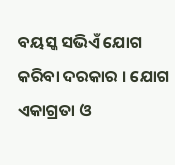ବୟସ୍କ ସଭିଏଁ ଯୋଗ କରିବା ଦରକାର । ଯୋଗ ଏକାଗ୍ରତା ଓ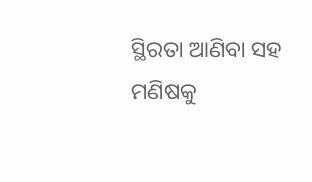ସ୍ଥିରତା ଆଣିବା ସହ ମଣିଷକୁ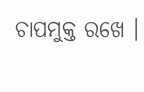ଚାପମୁକ୍ତ ରଖେ ।